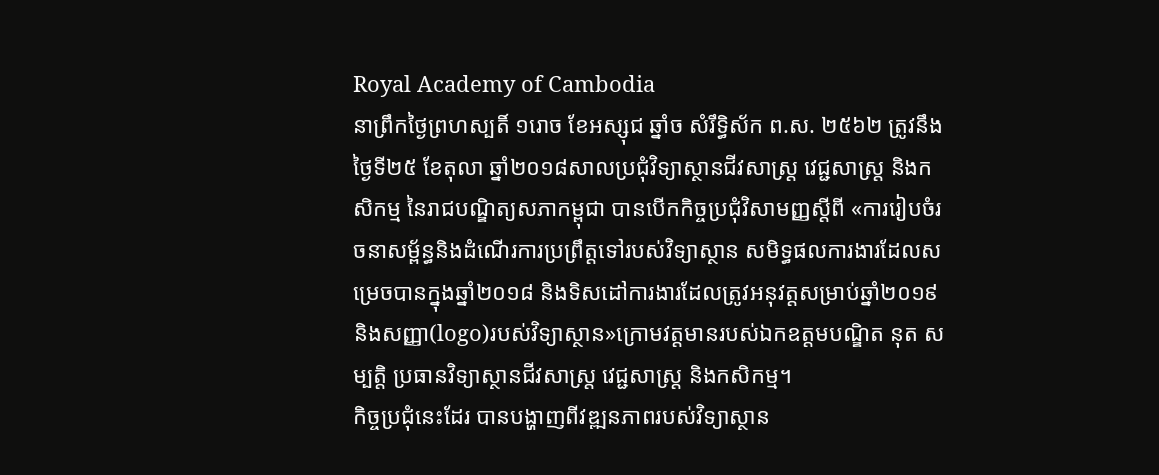Royal Academy of Cambodia
នាព្រឹកថ្ងៃព្រហស្បតិ៍ ១រោច ខែអស្សុជ ឆ្នាំច សំរឹទ្ធិស័ក ព.ស. ២៥៦២ ត្រូវនឹងថ្ងៃទី២៥ ខែតុលា ឆ្នាំ២០១៨សាលប្រជុំវិទ្យាស្ថានជីវសាស្ត្រ វេជ្ជសាស្ត្រ និងកសិកម្ម នៃរាជបណ្ឌិត្យសភាកម្ពុជា បានបើកកិច្ចប្រជុំវិសាមញ្ញស្តីពី «ការរៀបចំរចនាសម្ព័ន្ធនិងដំណើរការប្រព្រឹត្តទៅរបស់វិទ្យាស្ថាន សមិទ្ធផលការងារដែលសម្រេចបានក្នុងឆ្នាំ២០១៨ និងទិសដៅការងារដែលត្រូវអនុវត្តសម្រាប់ឆ្នាំ២០១៩ និងសញ្ញា(logo)របស់វិទ្យាស្ថាន»ក្រោមវត្តមានរបស់ឯកឧត្តមបណ្ឌិត នុត សម្បត្តិ ប្រធានវិទ្យាស្ថានជីវសាស្ត្រ វេជ្ជសាស្ត្រ និងកសិកម្ម។
កិច្ចប្រជុំនេះដែរ បានបង្ហាញពីវឌ្ឍនភាពរបស់វិទ្យាស្ថាន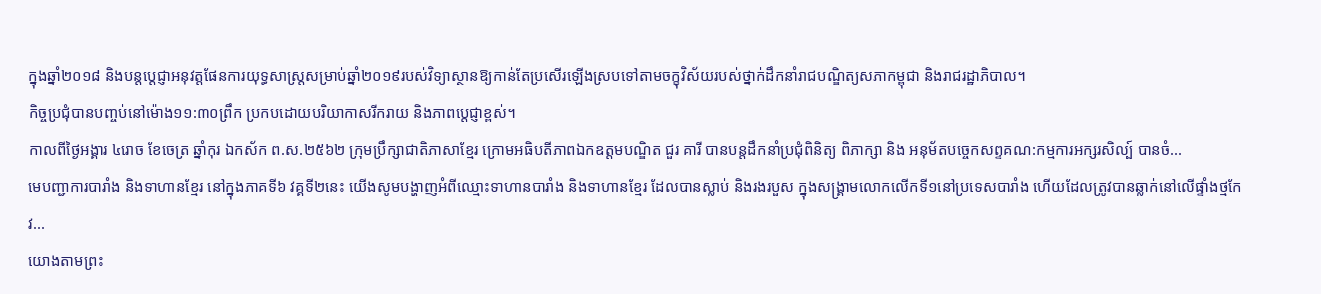ក្នុងឆ្នាំ២០១៨ និងបន្តបេ្តជ្ញាអនុវត្តផែនការយុទ្ធសាស្ត្រសម្រាប់ឆ្នាំ២០១៩របស់វិទ្យាស្ថានឱ្យកាន់តែប្រសើរឡើងស្របទៅតាមចក្ខុវិស័យរបស់ថ្នាក់ដឹកនាំរាជបណ្ឌិត្យសភាកម្ពុជា និងរាជរដ្ឋាភិបាល។
កិច្ចប្រជុំបានបញ្ចប់នៅម៉ោង១១:៣០ព្រឹក ប្រកបដោយបរិយាកាសរីករាយ និងភាពបេ្តជ្ញាខ្ពស់។
កាលពីថ្ងៃអង្គារ ៤រោច ខែចេត្រ ឆ្នាំកុរ ឯកស័ក ព.ស.២៥៦២ ក្រុមប្រឹក្សាជាតិភាសាខ្មែរ ក្រោមអធិបតីភាពឯកឧត្តមបណ្ឌិត ជួរ គារី បានបន្តដឹកនាំប្រជុំពិនិត្យ ពិភាក្សា និង អនុម័តបច្ចេកសព្ទគណ:កម្មការអក្សរសិល្ប៍ បានចំ...
មេបញ្ជាការបារាំង និងទាហានខ្មែរ នៅក្នុងភាគទី៦ វគ្គទី២នេះ យើងសូមបង្ហាញអំពីឈ្មោះទាហានបារាំង និងទាហានខ្មែរ ដែលបានស្លាប់ និងរងរបួស ក្នុងសង្គ្រាមលោកលើកទី១នៅប្រទេសបារាំង ហើយដែលត្រូវបានឆ្លាក់នៅលើផ្ទាំងថ្មកែវ...
យោងតាមព្រះ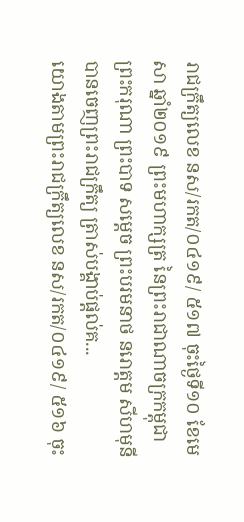រាជក្រឹត្យលេខ នស/រកត/០៤១៩/ ៥១៧ ចុះថ្ងៃទី១០ ខែមេសា ឆ្នាំ២០១៩ ព្រះមហាក្សត្រ នៃព្រះរាជាណាចក្រកម្ពុជា ព្រះករុណា ព្រះបាទ សម្តេច ព្រះបរមនាថ នរោត្តម សីហមុនីបានចេញព្រះរាជក្រឹត្យ ត្រាស់បង្គាប់ផ្តល់គ...
យោងតាមព្រះរាជក្រឹត្យលេខ នស/រកត/០៤១៩/ ៥១៦ ចុះ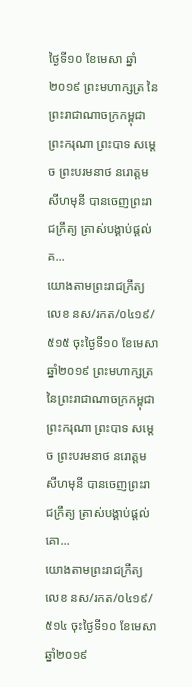ថ្ងៃទី១០ ខែមេសា ឆ្នាំ២០១៩ ព្រះមហាក្សត្រ នៃព្រះរាជាណាចក្រកម្ពុជា ព្រះករុណា ព្រះបាទ សម្តេច ព្រះបរមនាថ នរោត្តម សីហមុនី បានចេញព្រះរាជក្រឹត្យ ត្រាស់បង្គាប់ផ្តល់គ...
យោងតាមព្រះរាជក្រឹត្យលេខ នស/រកត/០៤១៩/៥១៥ ចុះថ្ងៃទី១០ ខែមេសា ឆ្នាំ២០១៩ ព្រះមហាក្សត្រ នៃព្រះរាជាណាចក្រកម្ពុជា ព្រះករុណា ព្រះបាទ សម្តេច ព្រះបរមនាថ នរោត្តម សីហមុនី បានចេញព្រះរាជក្រឹត្យ ត្រាស់បង្គាប់ផ្តល់គោ...
យោងតាមព្រះរាជក្រឹត្យលេខ នស/រកត/០៤១៩/ ៥១៤ ចុះថ្ងៃទី១០ ខែមេសា ឆ្នាំ២០១៩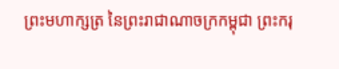ព្រះមហាក្សត្រ នៃព្រះរាជាណាចក្រកម្ពុជា ព្រះករុ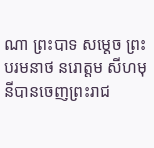ណា ព្រះបាទ សម្តេច ព្រះបរមនាថ នរោត្តម សីហមុនីបានចេញព្រះរាជ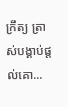ក្រឹត្យ ត្រាស់បង្គាប់ផ្តល់គោ...